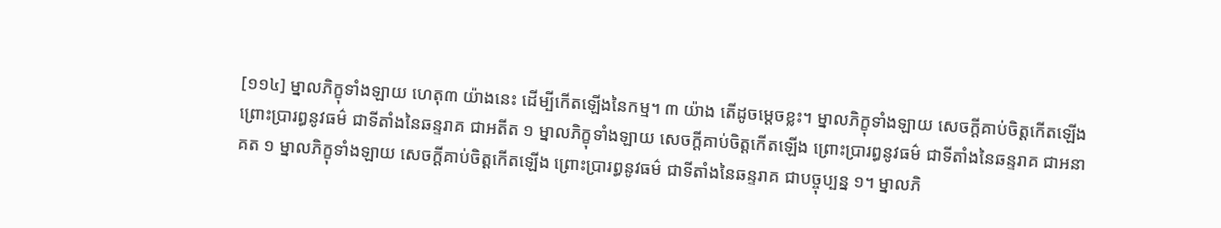[១១៤] ម្នាលភិក្ខុទាំងឡាយ ហេតុ៣ យ៉ាងនេះ ដើម្បីកើតឡើងនៃកម្ម។ ៣ យ៉ាង តើដូចម្ដេចខ្លះ។ ម្នាលភិក្ខុទាំងឡាយ សេចក្ដីគាប់ចិត្តកើតឡើងព្រោះប្រារព្ធនូវធម៌ ជាទីតាំងនៃឆន្ទរាគ ជាអតីត ១ ម្នាលភិក្ខុទាំងឡាយ សេចក្ដីគាប់ចិត្តកើតឡើង ព្រោះប្រារព្ធនូវធម៌ ជាទីតាំងនៃឆន្ទរាគ ជាអនាគត ១ ម្នាលភិក្ខុទាំងឡាយ សេចក្ដីគាប់ចិត្តកើតឡើង ព្រោះប្រារព្ធនូវធម៌ ជាទីតាំងនៃឆន្ទរាគ ជាបច្ចុប្បន្ន ១។ ម្នាលភិ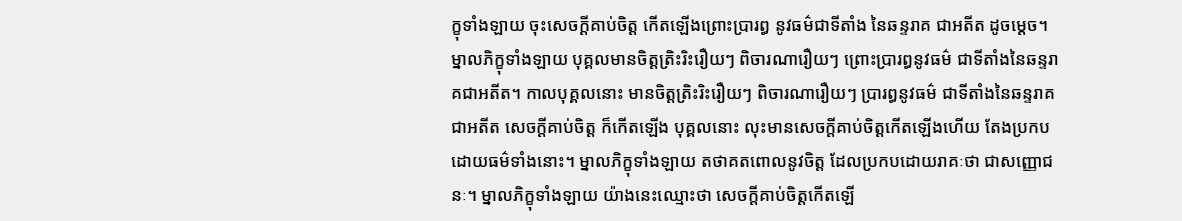ក្ខុទាំងឡាយ ចុះសេចក្ដីគាប់ចិត្ត កើតឡើងព្រោះប្រារព្ធ នូវធម៌ជាទីតាំង នៃឆន្ទរាគ ជាអតីត ដូចម្ដេច។ ម្នាលភិក្ខុទាំងឡាយ បុគ្គលមានចិត្តត្រិះរិះរឿយៗ ពិចារណារឿយៗ ព្រោះប្រារព្ធនូវធម៌ ជាទីតាំងនៃឆន្ទរាគជាអតីត។ កាលបុគ្គលនោះ មានចិត្តត្រិះរិះរឿយៗ ពិចារណារឿយៗ ប្រារព្ធនូវធម៌ ជាទីតាំងនៃឆន្ទរាគ ជាអតីត សេចក្ដីគាប់ចិត្ត ក៏កើតឡើង បុគ្គលនោះ លុះមានសេចក្ដីគាប់ចិត្តកើតឡើងហើយ តែងប្រកបដោយធម៌ទាំងនោះ។ ម្នាលភិក្ខុទាំងឡាយ តថាគតពោលនូវចិត្ត ដែលប្រកបដោយរាគៈថា ជាសញ្ញោជនៈ។ ម្នាលភិក្ខុទាំងឡាយ យ៉ាងនេះឈ្មោះថា សេចក្ដីគាប់ចិត្តកើតឡើ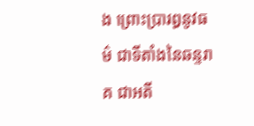ង ព្រោះប្រារព្ធនូវធម៌ ជាទីតាំងនៃឆន្ទរាគ ជាអតី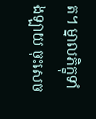ត។ ម្នាលភិក្ខុទាំងឡាយ ចុះសេច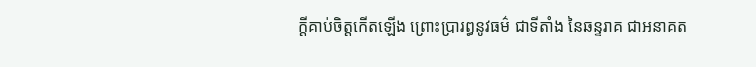ក្ដីគាប់ចិត្តកើតឡើង ព្រោះប្រារព្ធនូវធម៌ ជាទីតាំង នៃឆន្ទរាគ ជាអនាគត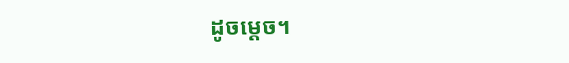ដូចម្ដេច។